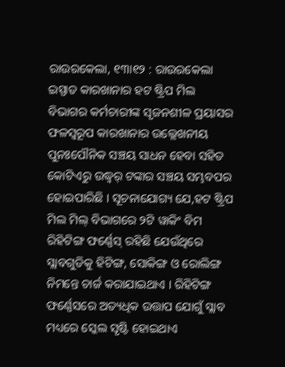ରାଉରକେଲା, ୧୩ା୧୨ : ରାଉରକେଲା ଇସ୍ପାତ କାରଖାନାର ହଟ ଷ୍ଟ୍ରିପ ମିଲ ବିଭାଗର କର୍ମଚାରୀଙ୍କ ସୃଜନଶୀଳ ପ୍ରୟାସର ଫଳସ୍ୱରୂପ କାରଖାନାର ଉଲ୍ଲେଖନୀୟ ପୁନଃପୌନିକ ସଞ୍ଚୟ ସାଧନ ହେବା ସହିତ କୋଟିଏରୁ ଉଦ୍ଧ୍ୱର୍ ଟଙ୍କାର ସଞ୍ଚୟ ସମ୍ଭବପର ହୋଇପାରିଛି । ସୂଚନାଯୋଗ୍ୟ ଯେ,ହଟ ଷ୍ଟ୍ରିପ ମିଲ ମିଲ୍ ବିଭାଗରେ ୨ଟି ୱାକିଂ ବିମ ରିହିଟିଙ୍ଗ ଫର୍ଣ୍ଣେସ୍ ରହିଛି ଯେଉଁଥିରେ ସ୍ଲାବଗୁଡିକୁ ହିଟିଙ୍ଗ, ସୋକିଙ୍ଗ ଓ ରୋଲିଙ୍ଗ ନିମନ୍ତେ ଚାର୍ଜ କରାଯାଇଥାଏ । ରିହିଟିଙ୍ଗ ଫର୍ଣ୍ଣେସରେ ଅତ୍ୟଧିକ ଉତ୍ତାପ ଯୋଗୁଁ ସ୍ଲାବ ମଧ୍ୟରେ ସ୍କେଲ ସୃଷ୍ଟି ହୋଇଥାଏ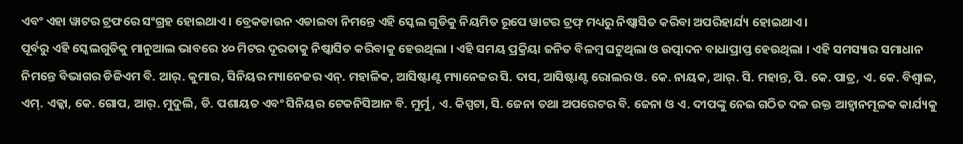ଏବଂ ଏହା ୱାଟର ଟ୍ରଫରେ ସଂଗ୍ରହ ହୋଇଥାଏ । ବ୍ରେକଡାଉନ ଏଡାଇବା ନିମନ୍ତେ ଏହି ସ୍କେଲ ଗୁଡିକୁ ନିୟମିତ ରୂପେ ୱାଟର ଟ୍ରଫ୍ ମଧ୍ୟରୁ ନିଷ୍କାସିତ କରିବା ଅପରିହାର୍ଯ୍ୟ ହୋଇଥାଏ ।
ପୂର୍ବରୁ ଏହି ସ୍କେଲଗୁଡିକୁ ମାନୁଆଲ ଭାବରେ ୪୦ ମିଟର ଦୂରତାକୁ ନିଷ୍କାସିତ କରିବାକୁ ହେଉଥିଲା । ଏହି ସମୟ ପ୍ରକ୍ରିୟା ଜନିତ ବିଳମ୍ବ ଘଟୁଥିଲା ଓ ଉତ୍ପାଦନ ବାଧାପ୍ରାପ୍ତ ହେଉଥିଲା । ଏହି ସମସ୍ୟାର ସମାଧାନ ନିମନ୍ତେ ବିଭାଗର ଡିଜିଏମ ବି. ଆର୍. କୁମାର, ସିନିୟର ମ୍ୟାନେଜର ଏନ୍. ମହାଳିକ, ଆସିଷ୍ଟାଣ୍ଟ ମ୍ୟାନେଜର ସି. ଦାସ, ଆସିଷ୍ଟାଣ୍ଟ ରୋଲର ଓ. କେ. ନାୟକ, ଆର୍. ସି. ମହାନ୍ତ, ପି. କେ. ପାତ୍ର, ଏ. କେ. ବିଶ୍ୱାଳ, ଏମ୍. ଏକ୍କା, କେ. ଗୋପ, ଆର୍. ମୁଦୁଲି, ଡି. ପଶାୟତ ଏବଂ ସିନିୟର ଟେକନିସିଆନ ବି. ମୁର୍ମୁ, ଏ. କିସ୍ପଟା, ସି. ଜେନା ତଥା ଅପରେଟର ବି. ଜେନା ଓ ଏ. ଦୀପଙ୍କୁ ନେଇ ଗଠିତ ଦଳ ଉକ୍ତ ଆହ୍ୱାନମୂଳକ କାର୍ଯ୍ୟକୁ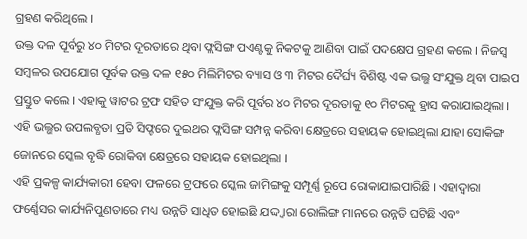ଗ୍ରହଣ କରିଥିଲେ ।
ଉକ୍ତ ଦଳ ପୂର୍ବରୁ ୪୦ ମିଟର ଦୂରତାରେ ଥିବା ଫ୍ଲସିଙ୍ଗ ପଏଣ୍ଟକୁ ନିକଟକୁ ଆଣିବା ପାଇଁ ପଦକ୍ଷେପ ଗ୍ରହଣ କଲେ । ନିଜସ୍ୱ ସମ୍ବଳର ଉପଯୋଗ ପୂର୍ବକ ଉକ୍ତ ଦଳ ୧୫୦ ମିଲିମିଟର ବ୍ୟାସ ଓ ୩ ମିଟର ଦୈର୍ଘ୍ୟ ବିଶିଷ୍ଟ ଏକ ଭଲ୍ଭ ସଂଯୁକ୍ତ ଥିବା ପାଇପ ପ୍ରସ୍ତୁତ କଲେ । ଏହାକୁ ୱାଟର ଟ୍ରଫ ସହିତ ସଂଯୁକ୍ତ କରି ପୂର୍ବର ୪୦ ମିଟର ଦୂରତାକୁ ୧୦ ମିଟରକୁ ହ୍ରାସ କରାଯାଇଥିଲା । ଏହି ଭଲ୍ଭର ଉପଲବ୍ଧତା ପ୍ରତି ସିଫ୍ଟରେ ଦୁଇଥର ଫ୍ଲସିଙ୍ଗ ସମ୍ପନ୍ନ କରିବା କ୍ଷେତ୍ରରେ ସହାୟକ ହୋଇଥିଲା ଯାହା ସୋକିଙ୍ଗ ଜୋନରେ ସ୍କେଲ ବୃଦ୍ଧି ରୋକିବା କ୍ଷେତ୍ରରେ ସହାୟକ ହୋଇଥିଲା ।
ଏହି ପ୍ରକଳ୍ପ କାର୍ଯ୍ୟକାରୀ ହେବା ଫଳରେ ଟ୍ରଫରେ ସ୍କେଲ ଜାମିଙ୍ଗକୁ ସମ୍ପୂର୍ଣ୍ଣ ରୂପେ ରୋକାଯାଇପାରିଛି । ଏହାଦ୍ୱାରା ଫର୍ଣ୍ଣେସର କାର୍ଯ୍ୟନିପୁଣତାରେ ମଧ୍ୟ ଉନ୍ନତି ସାଧିତ ହୋଇଛି ଯଦ୍ଦ୍ୱାରା ରୋଲିଙ୍ଗ ମାନରେ ଉନ୍ନତି ଘଟିଛି ଏବଂ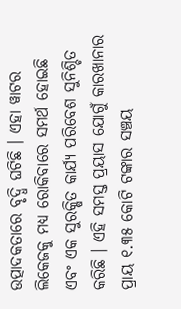ଉତ୍ପାଦକତାରେ ବୃଦ୍ଧି ଘଟିଛି । ଏହା ୱାଟର ଲିକେଜକୁ ମଧ୍ୟ ରୋକିବାରେ ସମର୍ଥ ହୋଇଛି ଏବଂ ଏକ ସୁରକ୍ଷିତ କାର୍ଯ୍ୟ ପରିବେଶ ସୁନିଶ୍ଚିତ କରିଛି । ଏହି ସମସ୍ତ ପ୍ରୟାସ ଯୋଗୁଁ କାରଖାନାର ପ୍ରାୟ ୧.୩୫ କୋଟି ଟଙ୍କାର ସଞ୍ଚୟ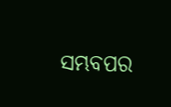ସମ୍ଭବପର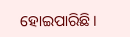ହୋଇପାରିଛି ।